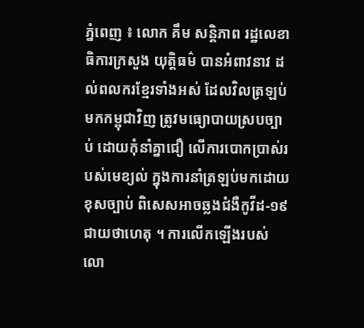ភ្នំពេញ ៖ លោក គឹម សន្ដិភាព រដ្ឋលេខាធិការក្រសួង យុត្ដិធម៌ បានអំពាវនាវ ដល់ពលករខ្មែរទាំងអស់ ដែលវិលត្រឡប់មកកម្ពុជាវិញ ត្រូវមធ្យោបាយស្របច្បាប់ ដោយកុំនាំគ្នាជឿ លើការបោកប្រាស់របស់មេខ្យល់ ក្នុងការនាំត្រឡប់មកដោយខុសច្បាប់ ពិសេសអាចឆ្លងជំងឺកូវីដ-១៩ ជាយថាហេតុ ។ ការលើកឡើងរបស់លោ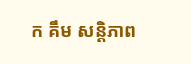ក គឹម សន្ដិភាព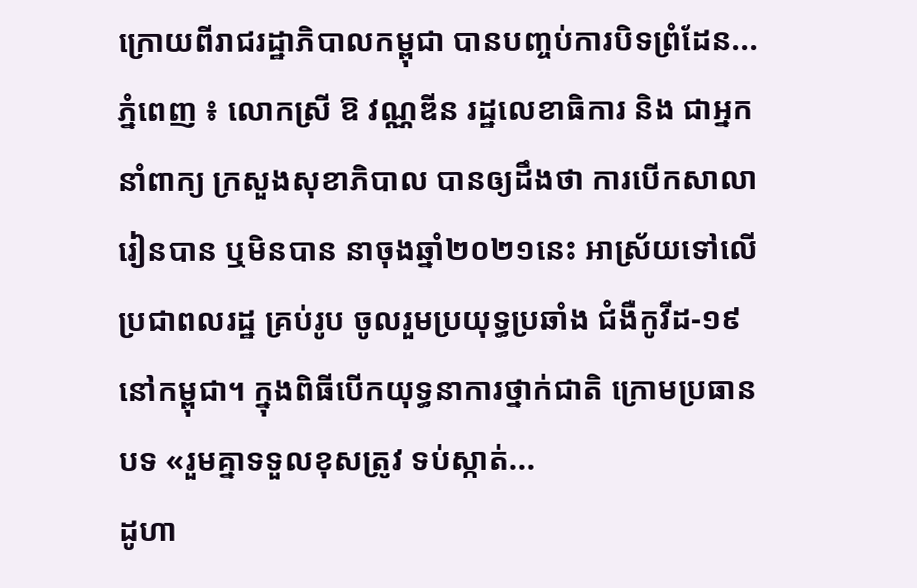ក្រោយពីរាជរដ្ឋាភិបាលកម្ពុជា បានបញ្ចប់ការបិទព្រំដែន...
ភ្នំពេញ ៖ លោកស្រី ឱ វណ្ណឌីន រដ្ឋលេខាធិការ និង ជាអ្នកនាំពាក្យ ក្រសួងសុខាភិបាល បានឲ្យដឹងថា ការបើកសាលារៀនបាន ឬមិនបាន នាចុងឆ្នាំ២០២១នេះ អាស្រ័យទៅលើប្រជាពលរដ្ឋ គ្រប់រូប ចូលរួមប្រយុទ្ធប្រឆាំង ជំងឺកូវីដ-១៩ នៅកម្ពុជា។ ក្នុងពិធីបើកយុទ្ធនាការថ្នាក់ជាតិ ក្រោមប្រធានបទ «រួមគ្នាទទួលខុសត្រូវ ទប់ស្កាត់...
ដូហា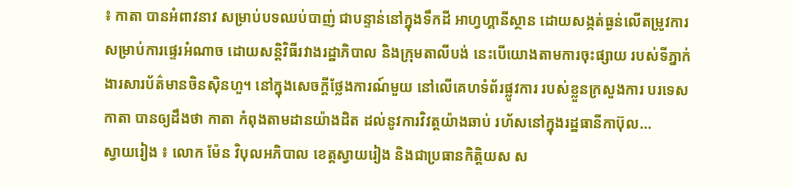៖ កាតា បានអំពាវនាវ សម្រាប់បទឈប់បាញ់ ជាបន្ទាន់នៅក្នុងទឹកដី អាហ្វហ្គានីស្ថាន ដោយសង្កត់ធ្ងន់លើតម្រូវការ សម្រាប់ការផ្ទេរអំណាច ដោយសន្តិវិធីរវាងរដ្ឋាភិបាល និងក្រុមតាលីបង់ នេះបើយោងតាមការចុះផ្សាយ របស់ទីភ្នាក់ងារសារប័ត៌មានចិនស៊ិនហួ។ នៅក្នុងសេចក្តីថ្លែងការណ៍មួយ នៅលើគេហទំព័រផ្លូវការ របស់ខ្លួនក្រសួងការ បរទេសកាតា បានឲ្យដឹងថា កាតា កំពុងតាមដានយ៉ាងដិត ដល់នូវការវិវត្តយ៉ាងឆាប់ រហ័សនៅក្នុងរដ្ឋធានីកាប៊ុល...
ស្វាយរៀង ៖ លោក ម៉ែន វិបុលអភិបាល ខេត្តស្វាយរៀង និងជាប្រធានកិត្តិយស ស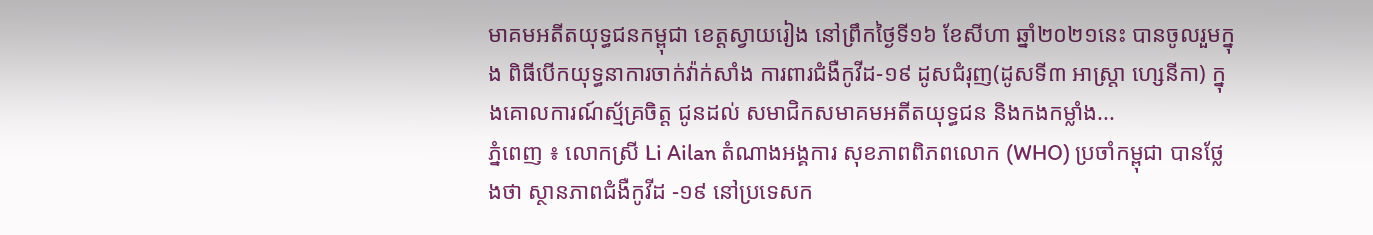មាគមអតីតយុទ្ធជនកម្ពុជា ខេត្តស្វាយរៀង នៅព្រឹកថ្ងៃទី១៦ ខែសីហា ឆ្នាំ២០២១នេះ បានចូលរួមក្នុង ពិធីបើកយុទ្ធនាការចាក់វ៉ាក់សាំង ការពារជំងឺកូវីដ-១៩ ដូសជំរុញ(ដូសទី៣ អាស្ត្រា ហ្សេនីកា) ក្នុងគោលការណ៍ស្ម័គ្រចិត្ត ជូនដល់ សមាជិកសមាគមអតីតយុទ្ធជន និងកងកម្លាំង...
ភ្នំពេញ ៖ លោកស្រី Li Ailan តំណាងអង្គការ សុខភាពពិភពលោក (WHO) ប្រចាំកម្ពុជា បានថ្លែងថា ស្ថានភាពជំងឺកូវីដ -១៩ នៅប្រទេសក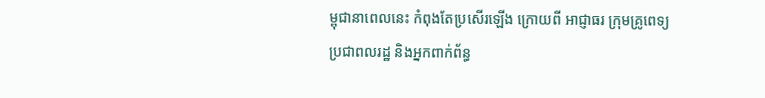ម្ពុជានាពេលនេះ កំពុងតែប្រសើរឡើង ក្រោយពី អាជ្ញាធរ ក្រុមគ្រូពេទ្យ ប្រជាពលរដ្ឋ និងអ្នកពាក់ព័ន្ធ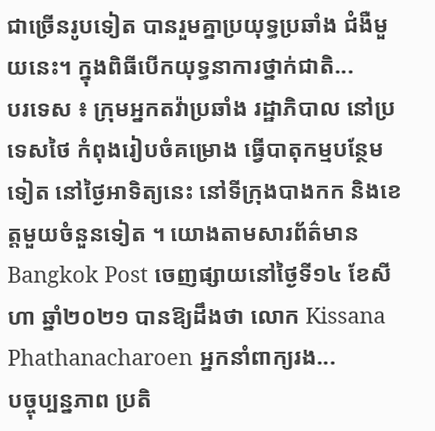ជាច្រើនរូបទៀត បានរួមគ្នាប្រយុទ្ធប្រឆាំង ជំងឺមួយនេះ។ ក្នុងពិធីបើកយុទ្ធនាការថ្នាក់ជាតិ...
បរទេស ៖ ក្រុមអ្នកតវ៉ាប្រឆាំង រដ្ឋាភិបាល នៅប្រទេសថៃ កំពុងរៀបចំគម្រោង ធ្វើបាតុកម្មបន្ថែមទៀត នៅថ្ងៃអាទិត្យនេះ នៅទីក្រុងបាងកក និងខេត្តមួយចំនួនទៀត ។ យោងតាមសារព័ត៌មាន Bangkok Post ចេញផ្សាយនៅថ្ងៃទី១៤ ខែសីហា ឆ្នាំ២០២១ បានឱ្យដឹងថា លោក Kissana Phathanacharoen អ្នកនាំពាក្យរង...
បច្ចុប្បន្នភាព ប្រតិ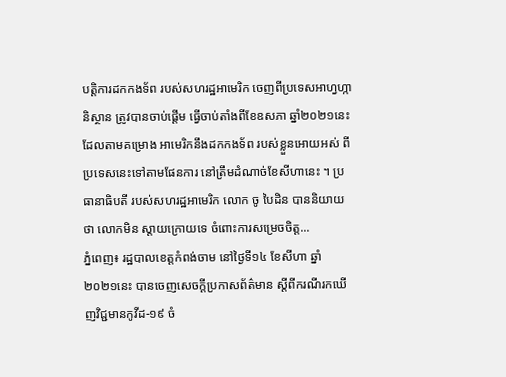បត្តិការដកកងទ័ព របស់សហរដ្ឋអាមេរិក ចេញពីប្រទេសអាហ្វហ្កានិស្ថាន ត្រូវបានចាប់ផ្តើម ធ្វើចាប់តាំងពីខែឧសភា ឆ្នាំ២០២១នេះ ដែលតាមគម្រោង អាមេរិកនឹងដកកងទ័ព របស់ខ្លួនអោយអស់ ពីប្រទេសនេះទៅតាមផែនការ នៅត្រឹមដំណាច់ខែសីហានេះ ។ ប្រធានាធិបតី របស់សហរដ្ឋអាមេរិក លោក ចូ បៃដិន បាននិយាយថា លោកមិន ស្តាយក្រោយទេ ចំពោះការសម្រេចចិត្ត...
ភ្នំពេញ៖ រដ្ឋបាលខេត្តកំពង់ចាម នៅថ្ងៃទី១៤ ខែសីហា ឆ្នាំ២០២១នេះ បានចេញសេចក្តីប្រកាសព័ត៌មាន ស្តីពីករណីរកឃើញវិជ្ជមានកូវីដ-១៩ ចំ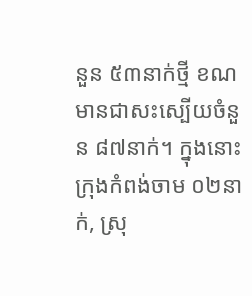នួន ៥៣នាក់ថ្មី ខណមានជាសះស្បើយចំនួន ៨៧នាក់។ ក្នុងនោះ ក្រុងកំពង់ចាម ០២នាក់, ស្រុ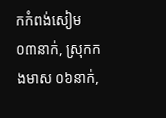កកំពង់សៀម ០៣នាក់, ស្រុកកងមាស ០៦នាក់,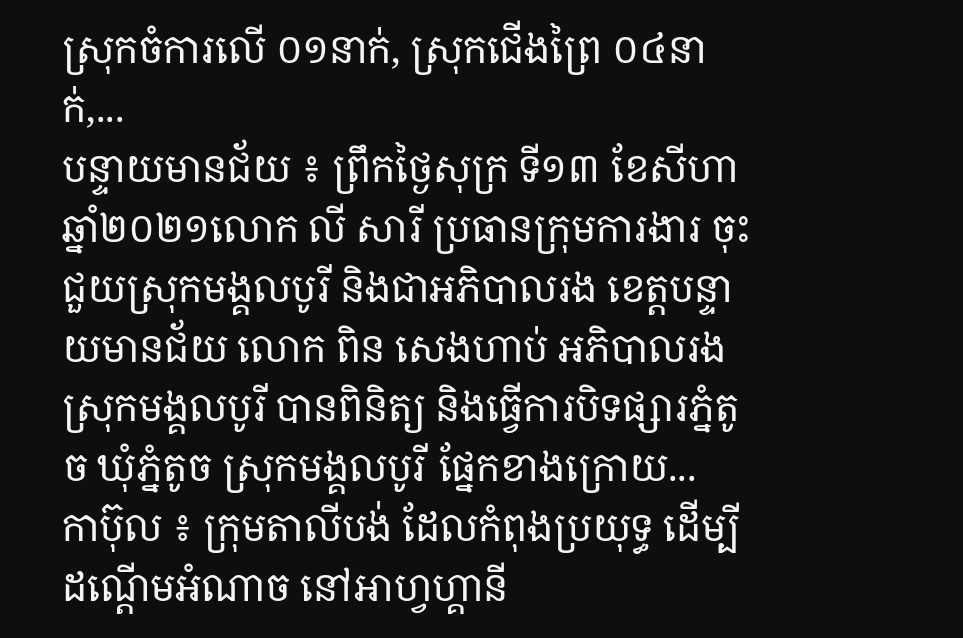ស្រុកចំការលើ ០១នាក់, ស្រុកជើងព្រៃ ០៤នាក់,...
បន្ទាយមានជ័យ ៖ ព្រឹកថ្ងៃសុក្រ ទី១៣ ខែសីហា ឆ្នាំ២០២១លោក លី សារី ប្រធានក្រុមការងារ ចុះជួយស្រុកមង្គលបូរី និងជាអភិបាលរង ខេត្តបន្ទាយមានជ័យ លោក ពិន សេងហាប់ អភិបាលរង ស្រុកមង្គលបូរី បានពិនិត្យ និងធ្វើការបិទផ្សារភ្នំតូច ឃុំភ្នំតូច ស្រុកមង្គលបូរី ផ្នែកខាងក្រោយ...
កាប៊ុល ៖ ក្រុមតាលីបង់ ដែលកំពុងប្រយុទ្ធ ដើម្បីដណ្តើមអំណាច នៅអាហ្វហ្គានី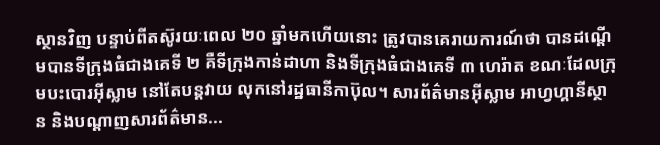ស្ថានវិញ បន្ទាប់ពីតស៊ូរយៈពេល ២០ ឆ្នាំមកហើយនោះ ត្រូវបានគេរាយការណ៍ថា បានដណ្តើមបានទីក្រុងធំជាងគេទី ២ គឺទីក្រុងកាន់ដាហា និងទីក្រុងធំជាងគេទី ៣ ហេរ៉ាត ខណៈដែលក្រុមបះបោរអ៊ីស្លាម នៅតែបន្តវាយ លុកនៅរដ្ឋធានីកាប៊ុល។ សារព័ត៌មានអ៊ីស្លាម អាហ្វហ្គានីស្ថាន និងបណ្តាញសារព័ត៌មាន...